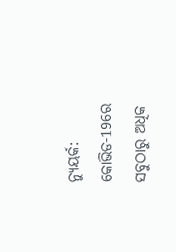ନ୍ୟୁୟର୍କ: କୋଭିଡ-19ରେ ସବୁଠାରୁ ଅଧିକ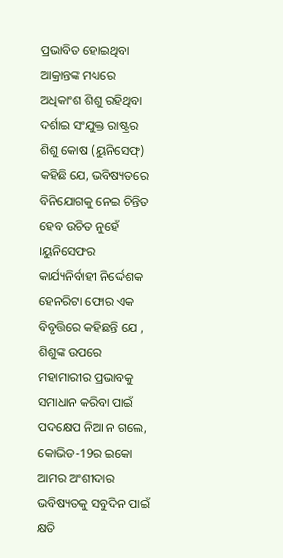ପ୍ରଭାବିତ ହୋଇଥିବା ଆକ୍ରାନ୍ତଙ୍କ ମଧ୍ୟରେ ଅଧିକାଂଶ ଶିଶୁ ରହିଥିବା ଦର୍ଶାଇ ସଂଯୁକ୍ତ ରାଷ୍ଟ୍ରର ଶିଶୁ କୋଷ (ୟୁନିସେଫ୍) କହିଛି ଯେ, ଭବିଷ୍ୟତରେ ବିନିଯୋଗକୁ ନେଇ ଚିନ୍ତିତ ହେବ ଉଚିତ ନୁହେଁ ।ୟୁନିସେଫର କାର୍ଯ୍ୟନିର୍ବାହୀ ନିର୍ଦ୍ଦେଶକ ହେନରିଟା ଫୋର ଏକ ବିବୃତ୍ତିରେ କହିଛନ୍ତି ଯେ , ଶିଶୁଙ୍କ ଉପରେ ମହାମାରୀର ପ୍ରଭାବକୁ ସମାଧାନ କରିବା ପାଇଁ ପଦକ୍ଷେପ ନିଆ ନ ଗଲେ, କୋଭିଡ-19ର ଇକୋ ଆମର ଅଂଶୀଦାର ଭବିଷ୍ୟତକୁ ସବୁଦିନ ପାଇଁ କ୍ଷତି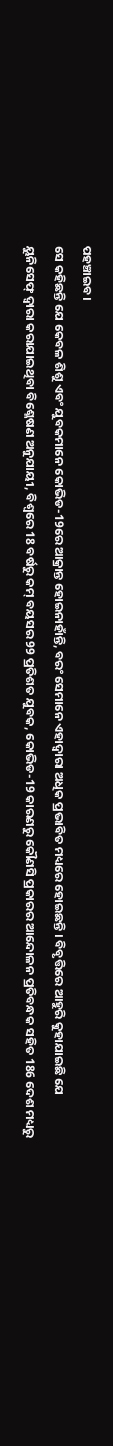ପହଞ୍ଚାଇବ।
ସେ କହିଛନ୍ତି ଯେ କେବଳ ଶିଶୁ ଏବଂ ଯୁବକମାନେ କୋଭିଡ-19ରେ ଆକ୍ରାନ୍ତ ହୋଇନାହାଁନ୍ତି, ବରଂ ସେମାନେ ଏହାଦ୍ବାରା ଅଧିକ ପ୍ରଭାବିତ ମଧ୍ୟରେ ହୋଇଛନ୍ତି । ବିବୃତ୍ତିରେ ଆହୁରି କୁହାଯାଇଛି ଯେ ୟୁନିସେଫ୍ ଦ୍ୱାରା କରାଯାଇଥିବା ବିଶ୍ଳେଷଣ ଅନୁଯାୟୀ, ବିଶ୍ୱରେ 18 ବର୍ଷରୁ କମ୍ ବୟସର 99 ପ୍ରତିଶତ ଯୁବକ, କୋଭିଡ-19 କାରଣରୁ କୌଣସି ପ୍ରକାରର ଆନ୍ଦୋଳନ ପ୍ରତିବନ୍ଧକ ସହିତ 186 ଦେଶ ମଧ୍ୟରୁ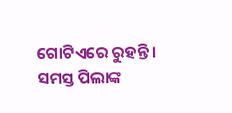ଗୋଟିଏରେ ରୁହନ୍ତି ।
ସମସ୍ତ ପିଲାଙ୍କ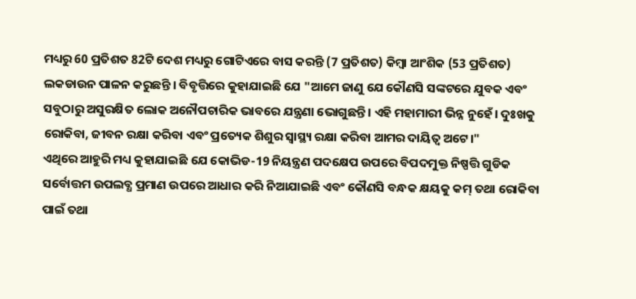ମଧ୍ୟରୁ 60 ପ୍ରତିଶତ 82ଟି ଦେଶ ମଧ୍ୟରୁ ଗୋଟିଏରେ ବାସ କରନ୍ତି (7 ପ୍ରତିଶତ) କିମ୍ବା ଆଂଶିକ (53 ପ୍ରତିଶତ) ଲକଡାଉନ ପାଳନ କରୁଛନ୍ତି । ବିବୃତ୍ତିରେ କୁହାଯାଇଛି ଯେ "ଆମେ ଜାଣୁ ଯେ କୌଣସି ସଙ୍କଟରେ ଯୁବକ ଏବଂ ସବୁଠାରୁ ଅସୁରକ୍ଷିତ ଲୋକ ଅନୌପଚାରିକ ଭାବରେ ଯନ୍ତ୍ରଣା ଭୋଗୁଛନ୍ତି। ଏହି ମହାମାରୀ ଭିନ୍ନ ନୁହେଁ। ଦୁଃଖକୁ ରୋକିବା, ଜୀବନ ରକ୍ଷା କରିବା ଏବଂ ପ୍ରତ୍ୟେକ ଶିଶୁର ସ୍ୱାସ୍ଥ୍ୟ ରକ୍ଷା କରିବା ଆମର ଦାୟିତ୍ବ ଅଟେ।"
ଏଥିରେ ଆହୁରି ମଧ୍ୟ କୁହାଯାଇଛି ଯେ କୋଭିଡ-19 ନିୟନ୍ତ୍ରଣ ପଦକ୍ଷେପ ଉପରେ ବିପଦମୁକ୍ତ ନିଷ୍ପତ୍ତି ଗୁଡିକ ସର୍ବୋତ୍ତମ ଉପଲବ୍ଧ ପ୍ରମାଣ ଉପରେ ଆଧାର କରି ନିଆଯାଇଛି ଏବଂ କୌଣସି ବନ୍ଧକ କ୍ଷୟକୁ କମ୍ ତଥା ରୋକିବା ପାଇଁ ତଥା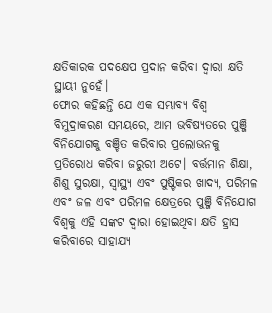କ୍ଷତିକାରକ ପଦକ୍ଷେପ ପ୍ରଦାନ କରିବା ଦ୍ବାରା କ୍ଷତି ସ୍ଥାୟୀ ନୁହେଁ।
ଫୋର କହିଛନ୍ତି ଯେ ଏକ ସମ୍ଭାବ୍ୟ ବିଶ୍ବ ବିମୁଦ୍ରାକରଣ ସମୟରେ, ଆମ ଭବିଷ୍ୟତରେ ପୁଞ୍ଜି ବିନିଯୋଗକୁ ବଞ୍ଚିତ କରିବାର ପ୍ରଲୋଭନକୁ ପ୍ରତିରୋଧ କରିବା ଜରୁରୀ ଅଟେ। ବର୍ତ୍ତମାନ ଶିକ୍ଷା, ଶିଶୁ ସୁରକ୍ଷା, ସ୍ୱାସ୍ଥ୍ୟ ଏବଂ ପୁଷ୍ଟିକର ଖାଦ୍ୟ, ପରିମଳ ଏବଂ ଜଳ ଏବଂ ପରିମଳ କ୍ଷେତ୍ରରେ ପୁଞ୍ଜି ବିନିଯୋଗ ବିଶ୍ବକୁ ଏହି ସଙ୍କଟ ଦ୍ୱାରା ହୋଇଥିବା କ୍ଷତି ହ୍ରାସ କରିବାରେ ସାହାଯ୍ୟ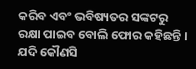କରିବ ଏବଂ ଭବିଷ୍ୟତର ସଙ୍କଟରୁ ରକ୍ଷା ପାଇବ ବୋଲି ଫୋର କହିଛନ୍ତି ।
ଯଦି କୌଣସି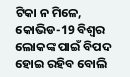ଟିକା ନ ମିଳେ, କୋଭିଡ-19 ବିଶ୍ବର ଲୋକଙ୍କ ପାଇଁ ବିପଦ ହୋଇ ରହିବ ବୋଲି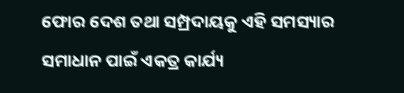ଫୋର ଦେଶ ତଥା ସମ୍ପ୍ରଦାୟକୁ ଏହି ସମସ୍ୟାର ସମାଧାନ ପାଇଁ ଏକତ୍ର କାର୍ଯ୍ୟ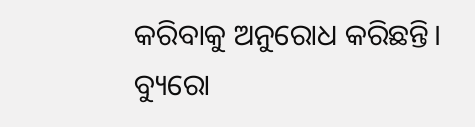କରିବାକୁ ଅନୁରୋଧ କରିଛନ୍ତି।
ବ୍ୟୁରୋ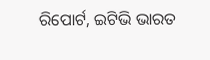ରିପୋର୍ଟ, ଇଟିଭି ଭାରତ